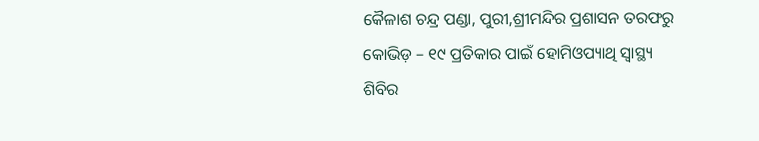କୈଳାଶ ଚନ୍ଦ୍ର ପଣ୍ଡା, ପୁରୀ,ଶ୍ରୀମନ୍ଦିର ପ୍ରଶାସନ ତରଫରୁ କୋଭିଡ଼ – ୧୯ ପ୍ରତିକାର ପାଇଁ ହୋମିଓପ୍ୟାଥି ସ୍ୱାସ୍ଥ୍ୟ ଶିବିର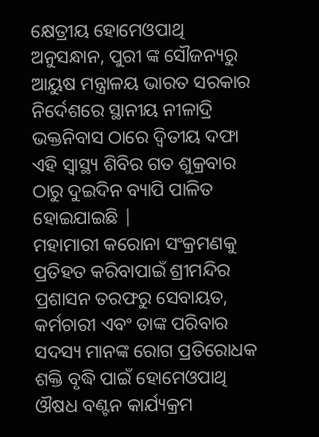କ୍ଷେତ୍ରୀୟ ହୋମେଓପାଥି ଅନୁସନ୍ଧାନ, ପୁରୀ ଙ୍କ ସୌଜନ୍ୟରୁ ଆୟୁଷ ମନ୍ତ୍ରାଳୟ ଭାରତ ସରକାର ନିର୍ଦେଶରେ ସ୍ଥାନୀୟ ନୀଳାଦ୍ରି ଭକ୍ତନିବାସ ଠାରେ ଦ୍ୱିତୀୟ ଦଫା ଏହି ସ୍ୱାସ୍ଥ୍ୟ ଶିବିର ଗତ ଶୁକ୍ରବାର ଠାରୁ ଦୁଇଦିନ ବ୍ୟାପି ପାଳିତ ହୋଇଯାଇଛି |
ମହାମାରୀ କରୋନା ସଂକ୍ରମଣକୁ ପ୍ରତିହତ କରିବାପାଇଁ ଶ୍ରୀମନ୍ଦିର ପ୍ରଶାସନ ତରଫରୁ ସେବାୟତ, କର୍ମଚାରୀ ଏବଂ ତାଙ୍କ ପରିବାର ସଦସ୍ୟ ମାନଙ୍କ ରୋଗ ପ୍ରତିରୋଧକ ଶକ୍ତି ବୃଦ୍ଧି ପାଇଁ ହୋମେଓପାଥି ଔଷଧ ବଣ୍ଟନ କାର୍ଯ୍ୟକ୍ରମ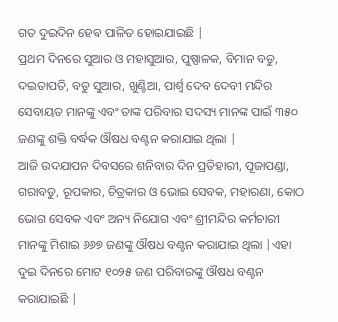ଗତ ଦୁଇଦିନ ହେଵ ପାଳିତ ହୋଇଯାଇଛି |
ପ୍ରଥମ ଦିନରେ ସୁଆର ଓ ମହାସୁଆର, ପୁଷ୍ପାଳକ, ବିମାନ ବଡୁ, ଦଇତାପତି, ବଡୁ ସୁଆର, ଖୁଣ୍ଟିଆ, ପାର୍ଶ୍ୱ ଦେବ ଦେବୀ ମନ୍ଦିର ସେବାୟତ ମାନଙ୍କୁ ଏବଂ ତାଙ୍କ ପରିବାର ସଦସ୍ୟ ମାନଙ୍କ ପାଇଁ ୩୫୦ ଜଣଙ୍କୁ ଶକ୍ତି ବର୍ଦ୍ଧକ ଔଷଧ ବଣ୍ଟନ କରାଯାଇ ଥିଲା |
ଆଜି ଉଦଯାପନ ଦିବସରେ ଶନିବାର ଦିନ ପ୍ରତିହାରୀ, ପୂଜାପଣ୍ଡା, ଗରାବଡୁ, ରୂପକାର, ଚିତ୍ରକାର ଓ ଭୋଇ ସେବକ, ମହାରଣା, କୋଠ ଭୋଗ ସେବକ ଏବଂ ଅନ୍ୟ ନିଯୋଗ ଏବଂ ଶ୍ରୀମନ୍ଦିର କର୍ମଚାରୀ ମାନଙ୍କୁ ମିଶାଇ ୬୬୭ ଜଣଙ୍କୁ ଔଷଧ ବଣ୍ଟନ କରାଯାଇ ଥିଲା |ଏହା ଦୁଇ ଦିନରେ ମୋଟ ୧୦୨୫ ଜଣ ପରିବାରଙ୍କୁ ଔଷଧ ବଣ୍ଟନ କରାଯାଇଛି |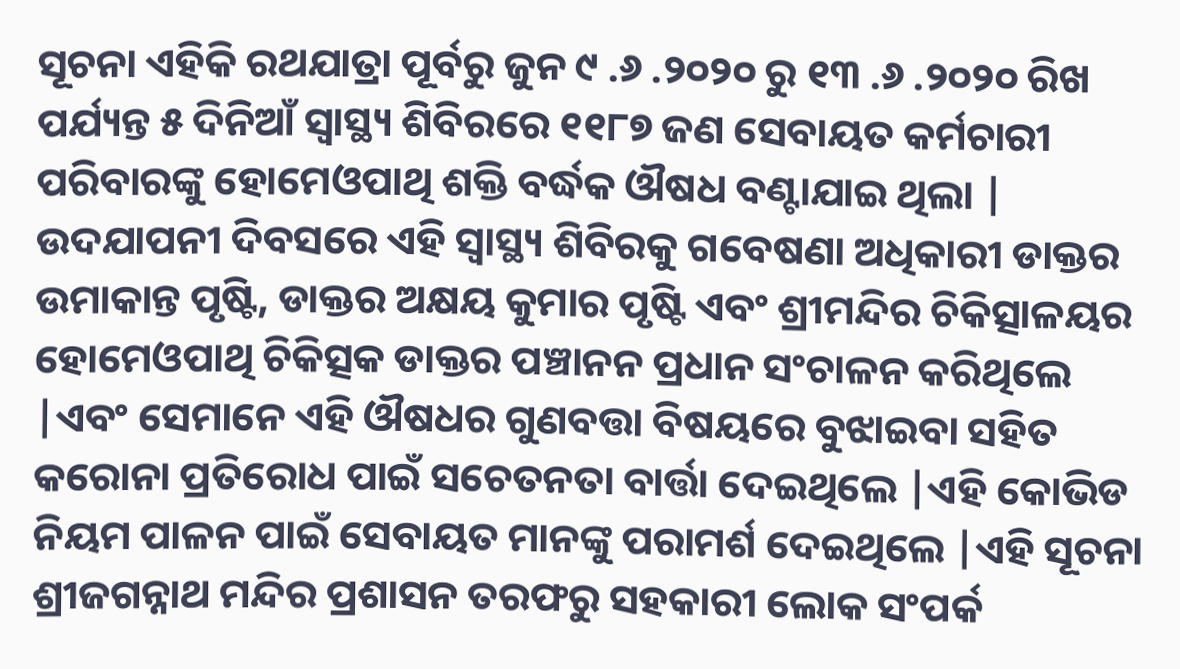ସୂଚନା ଏହିକି ରଥଯାତ୍ରା ପୂର୍ବରୁ ଜୁନ ୯ .୬ .୨୦୨୦ ରୁ ୧୩ .୬ .୨୦୨୦ ରିଖ ପର୍ଯ୍ୟନ୍ତ ୫ ଦିନିଆଁ ସ୍ୱାସ୍ଥ୍ୟ ଶିବିରରେ ୧୧୮୭ ଜଣ ସେବାୟତ କର୍ମଚାରୀ ପରିବାରଙ୍କୁ ହୋମେଓପାଥି ଶକ୍ତି ବର୍ଦ୍ଧକ ଔଷଧ ବଣ୍ଟାଯାଇ ଥିଲା |
ଉଦଯାପନୀ ଦିବସରେ ଏହି ସ୍ୱାସ୍ଥ୍ୟ ଶିବିରକୁ ଗବେଷଣା ଅଧିକାରୀ ଡାକ୍ତର ଉମାକାନ୍ତ ପୃଷ୍ଟି, ଡାକ୍ତର ଅକ୍ଷୟ କୁମାର ପୃଷ୍ଟି ଏବଂ ଶ୍ରୀମନ୍ଦିର ଚିକିତ୍ସାଳୟର ହୋମେଓପାଥି ଚିକିତ୍ସକ ଡାକ୍ତର ପଞ୍ଚାନନ ପ୍ରଧାନ ସଂଚାଳନ କରିଥିଲେ |ଏବଂ ସେମାନେ ଏହି ଔଷଧର ଗୁଣବତ୍ତା ବିଷୟରେ ବୁଝାଇବା ସହିତ କରୋନା ପ୍ରତିରୋଧ ପାଇଁ ସଚେତନତା ବାର୍ତ୍ତା ଦେଇଥିଲେ |ଏହି କୋଭିଡ ନିୟମ ପାଳନ ପାଇଁ ସେବାୟତ ମାନଙ୍କୁ ପରାମର୍ଶ ଦେଇଥିଲେ |ଏହି ସୂଚନା ଶ୍ରୀଜଗନ୍ନାଥ ମନ୍ଦିର ପ୍ରଶାସନ ତରଫରୁ ସହକାରୀ ଲୋକ ସଂପର୍କ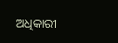ଅଧିକାରୀ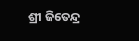ଶ୍ରୀ ଜିତେନ୍ଦ୍ର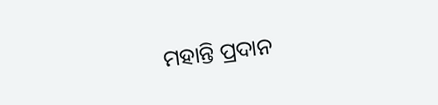ମହାନ୍ତି ପ୍ରଦାନ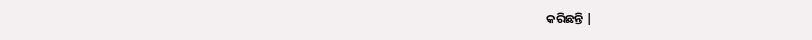କରିଛନ୍ତି |